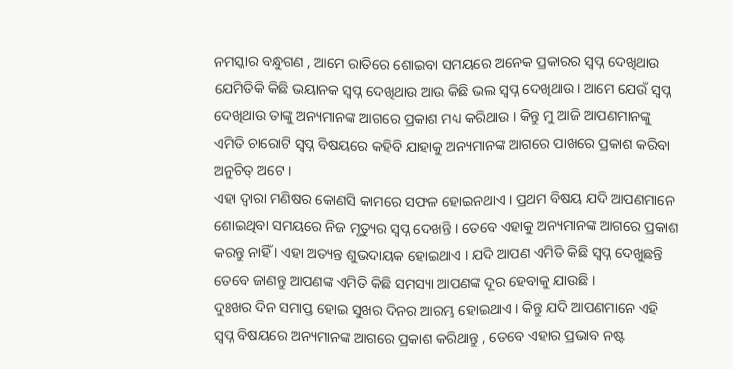ନମସ୍କାର ବନ୍ଧୁଗଣ , ଆମେ ରାତିରେ ଶୋଇବା ସମୟରେ ଅନେକ ପ୍ରକାରର ସ୍ଵପ୍ନ ଦେଖିଥାଉ ଯେମିତିକି କିଛି ଭୟାନକ ସ୍ଵପ୍ନ ଦେଖିଥାଉ ଆଉ କିଛି ଭଲ ସ୍ଵପ୍ନ ଦେଖିଥାଉ। ଆମେ ଯେଉଁ ସ୍ଵପ୍ନ ଦେଖିଥାଉ ତାଙ୍କୁ ଅନ୍ୟମାନଙ୍କ ଆଗରେ ପ୍ରକାଶ ମଧ୍ୟ କରିଥାଉ । କିନ୍ତୁ ମୁ ଆଜି ଆପଣମାନଙ୍କୁ ଏମିତି ଚାରୋଟି ସ୍ଵପ୍ନ ବିଷୟରେ କହିବି ଯାହାକୁ ଅନ୍ୟମାନଙ୍କ ଆଗରେ ପାଖରେ ପ୍ରକାଶ କରିବା ଅନୁଚିତ୍ ଅଟେ ।
ଏହା ଦ୍ଵାରା ମଣିଷର କୋଣସି କାମରେ ସଫଳ ହୋଇନଥାଏ । ପ୍ରଥମ ବିଷୟ ଯଦି ଆପଣମାନେ ଶୋଇଥିବା ସମୟରେ ନିଜ ମୃତ୍ୟୁର ସ୍ଵପ୍ନ ଦେଖନ୍ତି । ତେବେ ଏହାକୁ ଅନ୍ୟମାନଙ୍କ ଆଗରେ ପ୍ରକାଶ କରନ୍ତୁ ନାହିଁ । ଏହା ଅତ୍ୟନ୍ତ ଶୁଭଦାୟକ ହୋଇଥାଏ । ଯଦି ଆପଣ ଏମିତି କିଛି ସ୍ଵପ୍ନ ଦେଖୁଛନ୍ତି ତେବେ ଜାଣନ୍ତୁ ଆପଣଙ୍କ ଏମିତି କିଛି ସମସ୍ୟା ଆପଣଙ୍କ ଦୂର ହେବାକୁ ଯାଉଛି ।
ଦୁଃଖର ଦିନ ସମାପ୍ତ ହୋଇ ସୁଖର ଦିନର ଆରମ୍ଭ ହୋଇଥାଏ । କିନ୍ତୁ ଯଦି ଆପଣମାନେ ଏହି ସ୍ଵପ୍ନ ବିଷୟରେ ଅନ୍ୟମାନଙ୍କ ଆଗରେ ପ୍ରକାଶ କରିଥାନ୍ତୁ , ତେବେ ଏହାର ପ୍ରଭାବ ନଷ୍ଟ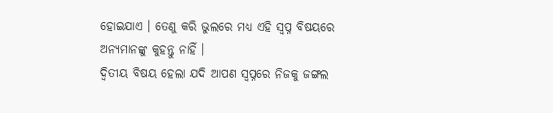ହୋଇଯାଏ । ତେଣୁ କରି ଭୁଲରେ ମଧ୍ୟ ଏହି ସ୍ଵପ୍ନ ବିଷୟରେ ଅନ୍ୟମାନଙ୍କୁ କୁହନ୍ତୁ ନାହିଁ ।
ଦ୍ଵିତୀୟ ବିଷୟ ହେଲା ଯଦି ଆପଣ ସ୍ଵପ୍ନରେ ନିଜକୁ ଜଙ୍ଗଲ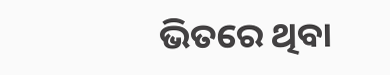ଭିତରେ ଥିବା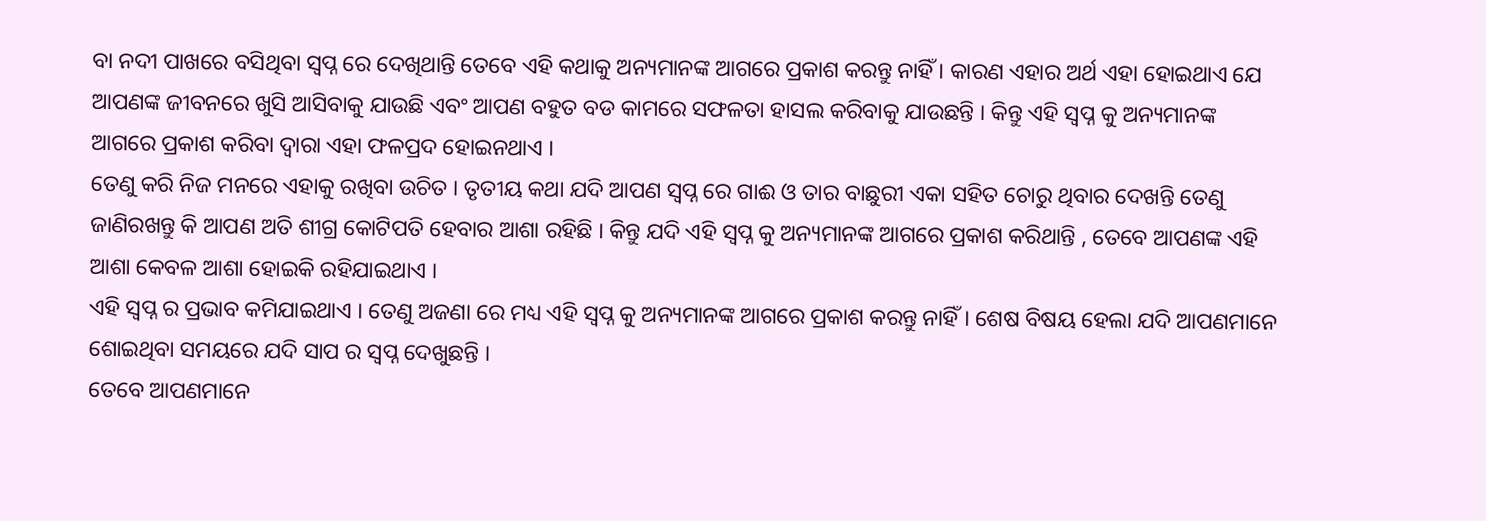ବା ନଦୀ ପାଖରେ ବସିଥିବା ସ୍ଵପ୍ନ ରେ ଦେଖିଥାନ୍ତି ତେବେ ଏହି କଥାକୁ ଅନ୍ୟମାନଙ୍କ ଆଗରେ ପ୍ରକାଶ କରନ୍ତୁ ନାହିଁ । କାରଣ ଏହାର ଅର୍ଥ ଏହା ହୋଇଥାଏ ଯେ ଆପଣଙ୍କ ଜୀବନରେ ଖୁସି ଆସିବାକୁ ଯାଉଛି ଏବଂ ଆପଣ ବହୁତ ବଡ କାମରେ ସଫଳତା ହାସଲ କରିବାକୁ ଯାଉଛନ୍ତି । କିନ୍ତୁ ଏହି ସ୍ଵପ୍ନ କୁ ଅନ୍ୟମାନଙ୍କ ଆଗରେ ପ୍ରକାଶ କରିବା ଦ୍ଵାରା ଏହା ଫଳପ୍ରଦ ହୋଇନଥାଏ ।
ତେଣୁ କରି ନିଜ ମନରେ ଏହାକୁ ରଖିବା ଉଚିତ । ତୃତୀୟ କଥା ଯଦି ଆପଣ ସ୍ଵପ୍ନ ରେ ଗାଈ ଓ ତାର ବାଛୁରୀ ଏକା ସହିତ ଚୋରୁ ଥିବାର ଦେଖନ୍ତି ତେଣୁ ଜାଣିରଖନ୍ତୁ କି ଆପଣ ଅତି ଶୀଗ୍ର କୋଟିପତି ହେବାର ଆଶା ରହିଛି । କିନ୍ତୁ ଯଦି ଏହି ସ୍ଵପ୍ନ କୁ ଅନ୍ୟମାନଙ୍କ ଆଗରେ ପ୍ରକାଶ କରିଥାନ୍ତି , ତେବେ ଆପଣଙ୍କ ଏହି ଆଶା କେବଳ ଆଶା ହୋଇକି ରହିଯାଇଥାଏ ।
ଏହି ସ୍ଵପ୍ନ ର ପ୍ରଭାବ କମିଯାଇଥାଏ । ତେଣୁ ଅଜଣା ରେ ମଧ୍ୟ ଏହି ସ୍ଵପ୍ନ କୁ ଅନ୍ୟମାନଙ୍କ ଆଗରେ ପ୍ରକାଶ କରନ୍ତୁ ନାହିଁ । ଶେଷ ବିଷୟ ହେଲା ଯଦି ଆପଣମାନେ ଶୋଇଥିବା ସମୟରେ ଯଦି ସାପ ର ସ୍ଵପ୍ନ ଦେଖୁଛନ୍ତି ।
ତେବେ ଆପଣମାନେ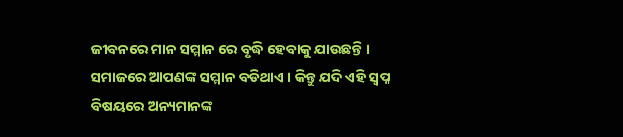ଜୀବନରେ ମାନ ସମ୍ମାନ ରେ ବୃଦ୍ଧି ହେବାକୁ ଯାଉଛନ୍ତି । ସମାଜରେ ଆପଣଙ୍କ ସମ୍ମାନ ବଡିଥାଏ । କିନ୍ତୁ ଯଦି ଏହି ସ୍ଵପ୍ନ ବିଷୟରେ ଅନ୍ୟମାନଙ୍କ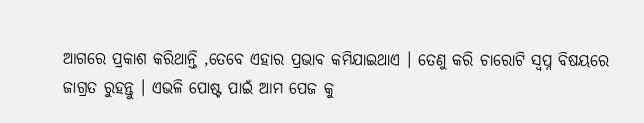ଆଗରେ ପ୍ରକାଶ କରିଥାନ୍ତି ,ତେବେ ଏହାର ପ୍ରଭାବ କମିଯାଇଥାଏ । ତେଣୁ କରି ଚାରୋଟି ସ୍ଵପ୍ନ ବିଷୟରେ ଜାଗ୍ରତ ରୁହନ୍ତୁ । ଏଭଳି ପୋଷ୍ଟ ପାଇଁ ଆମ ପେଜ କୁ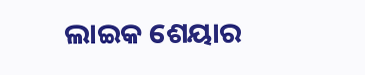ଲାଇକ ଶେୟାର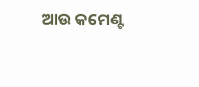ଆଉ କମେଣ୍ଟ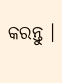କରନ୍ତୁ ।